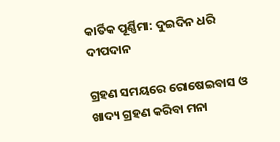କାର୍ତିକ ପୂର୍ଣ୍ଣିମା: ଦୁଇଦିନ ଧରି ଦୀପଦାନ

ଗ୍ରହଣ ସମୟରେ ରୋଷେଇବାସ ଓ ଖାଦ୍ୟ ଗ୍ରହଣ କରିବା ମନା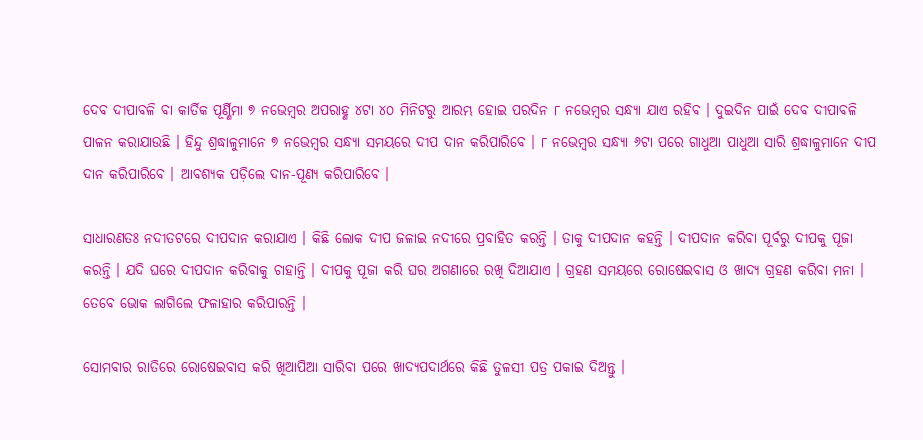ଦେବ ଦୀପାବଳି ବା କାର୍ତିକ ପୂର୍ଣ୍ଣିମା ୭ ନଭେମ୍ବର ଅପରାହ୍ଣ ୪ଟା ୪୦ ମିନିଟରୁ ଆରମ୍ଭ ହୋଇ ପରଦିନ ୮ ନଭେମ୍ବର ସନ୍ଧ୍ୟା ଯାଏ ରହିବ । ଦୁଇଦିନ ପାଇଁ ଦେବ ଦୀପାବଳି ପାଳନ କରାଯାଉଛି । ହିନ୍ଦୁ ଶ୍ରଦ୍ଧାଳୁମାନେ ୭ ନଭେମ୍ବର ସନ୍ଧ୍ୟା ସମୟରେ ଦୀପ ଦାନ କରିପାରିବେ । ୮ ନଭେମ୍ବର ସନ୍ଧ୍ୟା ୬ଟା ପରେ ଗାଧୁଆ ପାଧୁଆ ସାରି ଶ୍ରଦ୍ଧାଳୁମାନେ ଦୀପ ଦାନ କରିପାରିବେ । ଆବଶ୍ୟକ ପଡ଼ିଲେ ଦାନ-ପୂଣ୍ୟ କରିପାରିବେ ।

ସାଧାରଣତଃ ନଦୀତଟରେ ଦୀପଦାନ କରାଯାଏ । କିଛି ଲୋକ ଦୀପ ଜଳାଇ ନଦୀରେ ପ୍ରବାହିତ କରନ୍ତି । ତାକୁ ଦୀପଦାନ କହନ୍ତି । ଦୀପଦାନ କରିବା ପୂର୍ବରୁ ଦୀପକୁ ପୂଜା କରନ୍ତି । ଯଦି ଘରେ ଦୀପଦାନ କରିବାକୁ ଚାହାନ୍ତି । ଦୀପକୁ ପୂଜା କରି ଘର ଅଗଣାରେ ରଖି ଦିଆଯାଏ । ଗ୍ରହଣ ସମୟରେ ରୋଷେଇବାସ ଓ ଖାଦ୍ୟ ଗ୍ରହଣ କରିବା ମନା । ତେବେ ଭୋକ ଲାଗିଲେ ଫଳାହାର କରିପାରନ୍ତି ।

ସୋମବାର ରାତିରେ ରୋଷେଇବାସ କରି ଖିଆପିଆ ସାରିବା ପରେ ଖାଦ୍ୟପଦାର୍ଥରେ କିଛି ତୁଳସୀ ପତ୍ର ପକାଇ ଦିଅନ୍ତୁ ।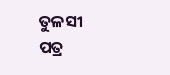ତୁଳସୀ ପତ୍ର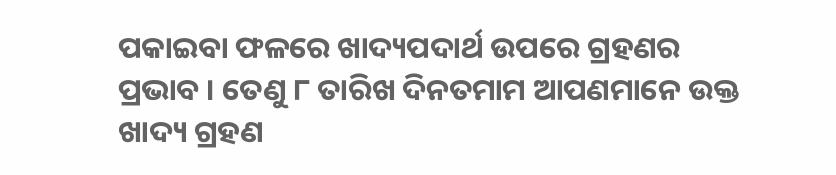ପକାଇବା ଫଳରେ ଖାଦ୍ୟପଦାର୍ଥ ଉପରେ ଗ୍ରହଣର ପ୍ରଭାବ । ତେଣୁ ୮ ତାରିଖ ଦିନତମାମ ଆପଣମାନେ ଉକ୍ତ ଖାଦ୍ୟ ଗ୍ରହଣ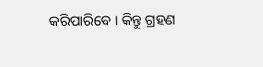କରିପାରିବେ । କିନ୍ତୁ ଗ୍ରହଣ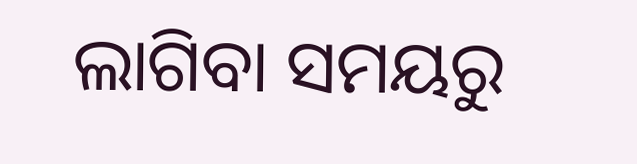ଲାଗିବା ସମୟରୁ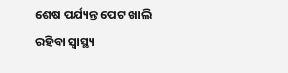ଶେଷ ପର୍ଯ୍ୟନ୍ତ ପେଟ ଖାଲି ରହିବା ସ୍ୱାସ୍ଥ୍ୟ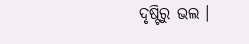ଦୃଷ୍ଟିରୁ ଭଲ ।